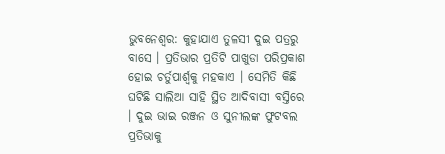ଭୁବନେଶ୍ବର: କୁହାଯାଏ ତୁଳସୀ ଦୁଇ ପତ୍ରରୁ ବାସେ । ପ୍ରତିଭାର ପ୍ରତିଟି ପାଖୁଡା ପରିପ୍ରକାଶ ହୋଇ ଚର୍ତୁପାର୍ଶ୍ବକୁ ମହକାଏ । ସେମିତି କିଛି ଘଟିଛି ସାଲିଆ ସାହି ସ୍ଥିତ ଆଦିବାସୀ ବସ୍ତିରେ । ଦୁଇ ଭାଇ ରଞ୍ଜନ ଓ ସୁନୀଲଙ୍କ ଫୁଟବଲ ପ୍ରତିଭାକୁ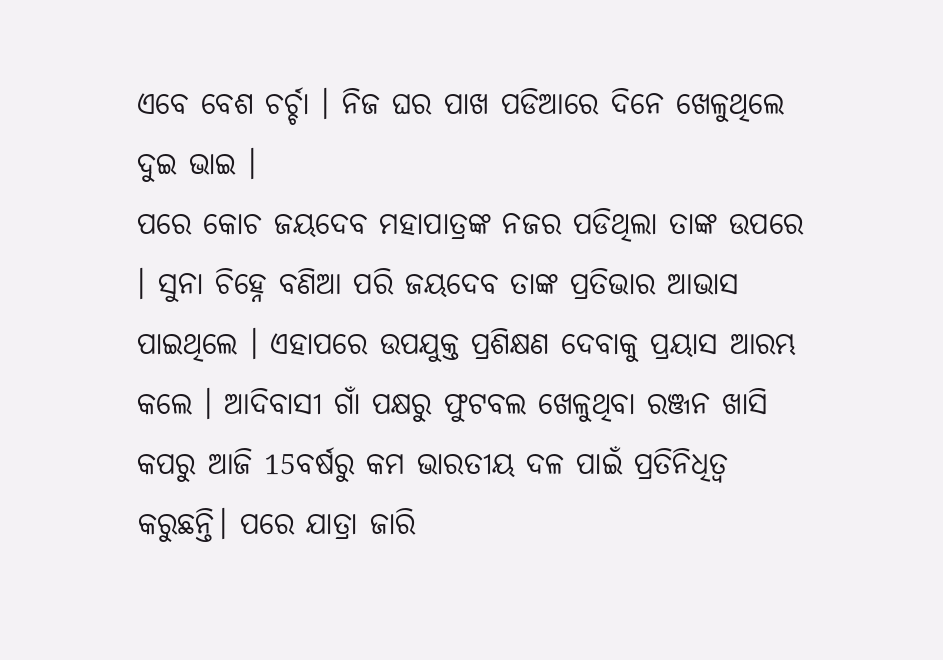ଏବେ ବେଶ ଚର୍ଚ୍ଚା । ନିଜ ଘର ପାଖ ପଡିଆରେ ଦିନେ ଖେଳୁଥିଲେ ଦୁଇ ଭାଇ ।
ପରେ କୋଚ ଜୟଦେବ ମହାପାତ୍ରଙ୍କ ନଜର ପଡିଥିଲା ତାଙ୍କ ଉପରେ । ସୁନା ଚିହ୍ନେ ବଣିଆ ପରି ଜୟଦେବ ତାଙ୍କ ପ୍ରତିଭାର ଆଭାସ ପାଇଥିଲେ । ଏହାପରେ ଉପଯୁକ୍ତ ପ୍ରଶିକ୍ଷଣ ଦେବାକୁ ପ୍ରୟାସ ଆରମ୍ଭ କଲେ । ଆଦିବାସୀ ଗାଁ ପକ୍ଷରୁ ଫୁଟବଲ ଖେଳୁଥିବା ରଞ୍ଜନ ଖାସି କପରୁ ଆଜି 15ବର୍ଷରୁ କମ ଭାରତୀୟ ଦଳ ପାଇଁ ପ୍ରତିନିଧିତ୍ବ କରୁଛନ୍ତି। ପରେ ଯାତ୍ରା ଜାରି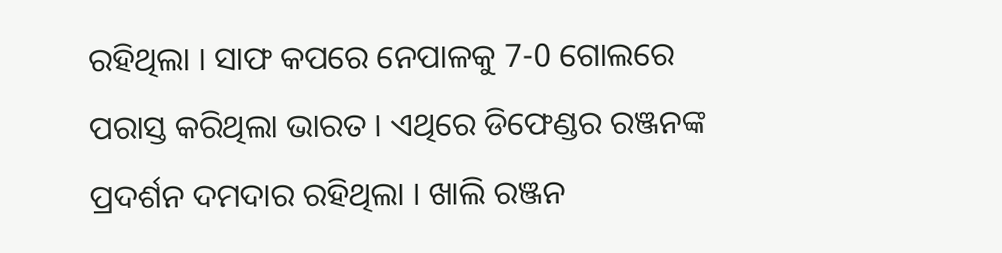ରହିଥିଲା । ସାଫ କପରେ ନେପାଳକୁ 7-0 ଗୋଲରେ ପରାସ୍ତ କରିଥିଲା ଭାରତ । ଏଥିରେ ଡିଫେଣ୍ଡର ରଞ୍ଜନଙ୍କ ପ୍ରଦର୍ଶନ ଦମଦାର ରହିଥିଲା । ଖାଲି ରଞ୍ଜନ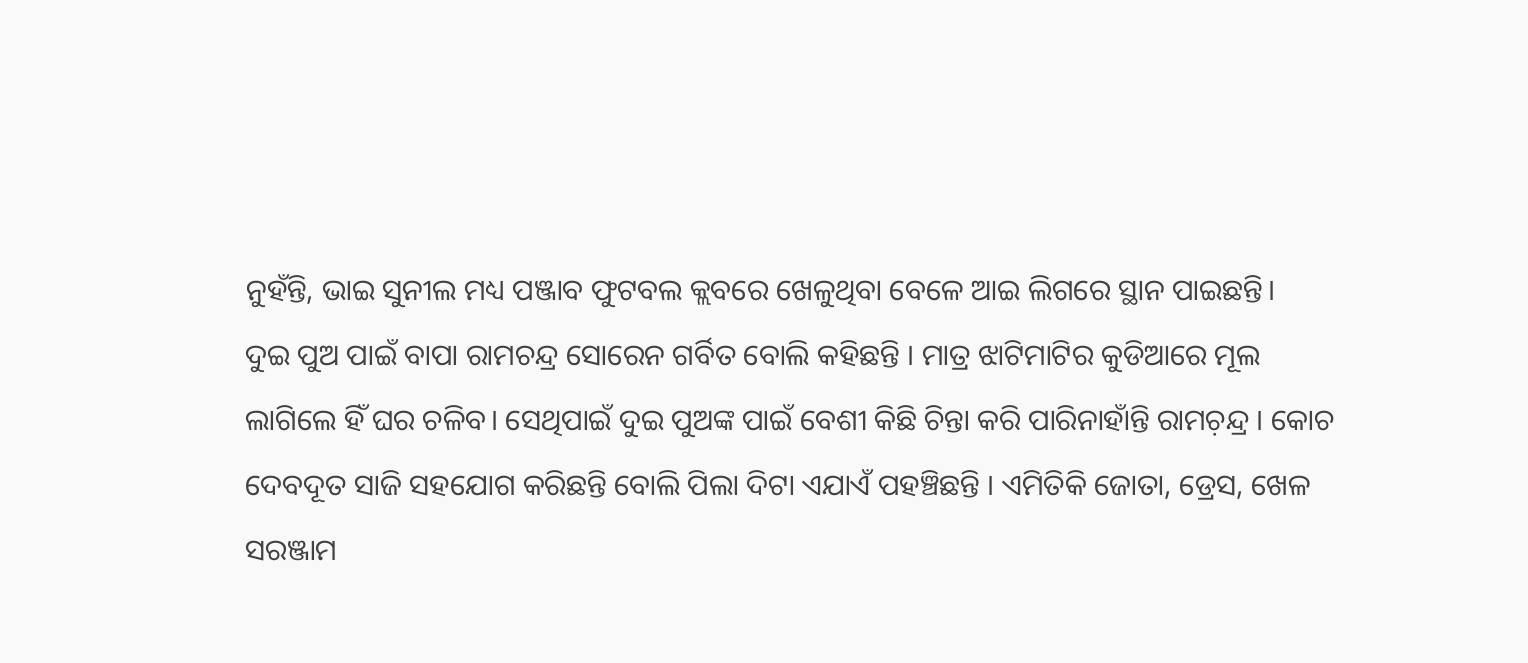ନୁହଁନ୍ତି, ଭାଇ ସୁନୀଲ ମଧ୍ୟ ପଞ୍ଜାବ ଫୁଟବଲ କ୍ଲବରେ ଖେଳୁଥିବା ବେଳେ ଆଇ ଲିଗରେ ସ୍ଥାନ ପାଇଛନ୍ତି।
ଦୁଇ ପୁଅ ପାଇଁ ବାପା ରାମଚନ୍ଦ୍ର ସୋରେନ ଗର୍ବିତ ବୋଲି କହିଛନ୍ତି । ମାତ୍ର ଝାଟିମାଟିର କୁଡିଆରେ ମୂଲ ଲାଗିଲେ ହିଁ ଘର ଚଳିବ। ସେଥିପାଇଁ ଦୁଇ ପୁଅଙ୍କ ପାଇଁ ବେଶୀ କିଛି ଚିନ୍ତା କରି ପାରିନାହାଁନ୍ତି ରାମଚ଼ନ୍ଦ୍ର । କୋଚ ଦେବଦୂତ ସାଜି ସହଯୋଗ କରିଛନ୍ତି ବୋଲି ପିଲା ଦିଟା ଏଯାଏଁ ପହଞ୍ଚିଛନ୍ତି । ଏମିତିକି ଜୋତା, ଡ୍ରେସ, ଖେଳ ସରଞ୍ଜାମ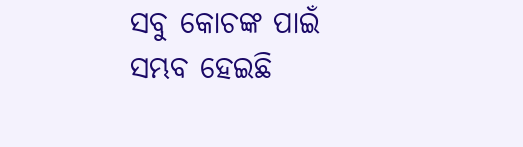ସବୁ କୋଚଙ୍କ ପାଇଁ ସମ୍ଭବ ହେଇଛି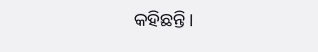କହିଛନ୍ତି।